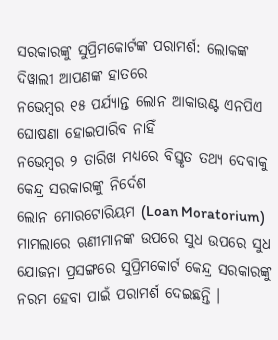ସରକାରଙ୍କୁ ସୁପ୍ରିମକୋର୍ଟଙ୍କ ପରାମର୍ଶ: ଲୋକଙ୍କ ଦିୱାଲୀ ଆପଣଙ୍କ ହାତରେ
ନଭେମ୍ବର ୧୫ ପର୍ଯ୍ୟାନ୍ତ ଲୋନ ଆକାଉଣ୍ଟ ଏନପିଏ ଘୋଷଣା ହୋଇପାରିବ ନାହିଁ
ନଭେମ୍ବର ୨ ତାରିଖ ମଧ୍ୟରେ ବିସ୍ତୃତ ତଥ୍ୟ ଦେବାକୁ କେନ୍ଦ୍ର ସରକାରଙ୍କୁ ନିର୍ଦେଶ
ଲୋନ ମୋରଟୋରିୟମ (Loan Moratorium) ମାମଲାରେ ଋଣୀମାନଙ୍କ ଉପରେ ସୁଧ ଉପରେ ସୁଧ ଯୋଜନା ପ୍ରସଙ୍ଗରେ ସୁପ୍ରିମକୋର୍ଟ କେନ୍ଦ୍ର ସରକାରଙ୍କୁ ନରମ ହେବା ପାଇଁ ପରାମର୍ଶ ଦେଇଛନ୍ତି ।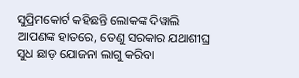ସୁପ୍ରିମକୋର୍ଟ କହିଛନ୍ତି ଲୋକଙ୍କ ଦିୱାଲି ଆପଣଙ୍କ ହାତରେ, ତେଣୁ ସରକାର ଯଥାଶୀଘ୍ର ସୁଧ ଛାଡ଼ ଯୋଜନା ଲାଗୁ କରିବା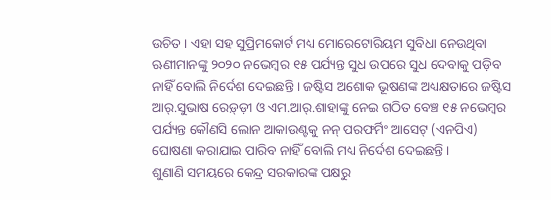ଉଚିତ । ଏହା ସହ ସୁପ୍ରିମକୋର୍ଟ ମଧ୍ୟ ମୋରେଟୋରିୟମ ସୁବିଧା ନେଉଥିବା ଋଣୀମାନଙ୍କୁ ୨୦୨୦ ନଭେମ୍ବର ୧୫ ପର୍ଯ୍ୟନ୍ତ ସୁଧ ଉପରେ ସୁଧ ଦେବାକୁ ପଡ଼ିବ ନାହିଁ ବୋଲି ନିର୍ଦେଶ ଦେଇଛନ୍ତି । ଜଷ୍ଟିସ ଅଶୋକ ଭୂଷଣଙ୍କ ଅଧ୍ୟକ୍ଷତାରେ ଜଷ୍ଟିସ ଆର୍.ସୁଭାଷ ରେଡ଼୍ଡ଼ୀ ଓ ଏମ.ଆର୍.ଶାହାଙ୍କୁ ନେଇ ଗଠିତ ବେଞ୍ଚ ୧୫ ନଭେମ୍ବର ପର୍ଯ୍ୟନ୍ତ କୌଣସି ଲୋନ ଆକାଉଣ୍ଟକୁ ନନ୍ ପରଫର୍ମିଂ ଆସେଟ୍ (ଏନପିଏ) ଘୋଷଣା କରାଯାଇ ପାରିବ ନାହିଁ ବୋଲି ମଧ୍ୟ ନିର୍ଦେଶ ଦେଇଛନ୍ତି ।
ଶୁଣାଣି ସମୟରେ କେନ୍ଦ୍ର ସରକାରଙ୍କ ପକ୍ଷରୁ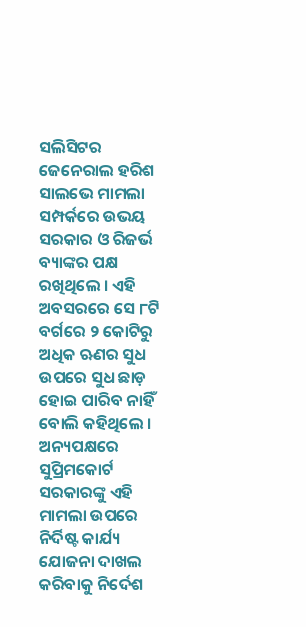ସଲିସିଟର ଜେନେରାଲ ହରିଶ ସାଲଭେ ମାମଲା ସମ୍ପର୍କରେ ଉଭୟ ସରକାର ଓ ରିଜର୍ଭ ବ୍ୟାଙ୍କର ପକ୍ଷ ରଖିଥିଲେ । ଏହି ଅବସରରେ ସେ ୮ଟି ବର୍ଗରେ ୨ କୋଟିରୁ ଅଧିକ ଋଣର ସୁଧ ଉପରେ ସୁଧ ଛାଡ଼ ହୋଇ ପାରିବ ନାହିଁ ବୋଲି କହିଥିଲେ । ଅନ୍ୟପକ୍ଷରେ ସୁପ୍ରିମକୋର୍ଟ ସରକାରଙ୍କୁ ଏହି ମାମଲା ଉପରେ ନିର୍ଦିଷ୍ଟ କାର୍ଯ୍ୟ ଯୋଜନା ଦାଖଲ କରିବାକୁ ନିର୍ଦେଶ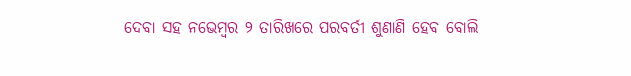ଦେବା ସହ ନଭେମ୍ବର ୨ ତାରିଖରେ ପରବର୍ତୀ ଶୁଣାଣି ହେବ ବୋଲି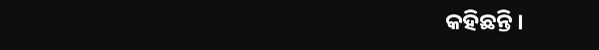କହିଛନ୍ତି ।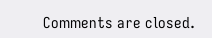Comments are closed.